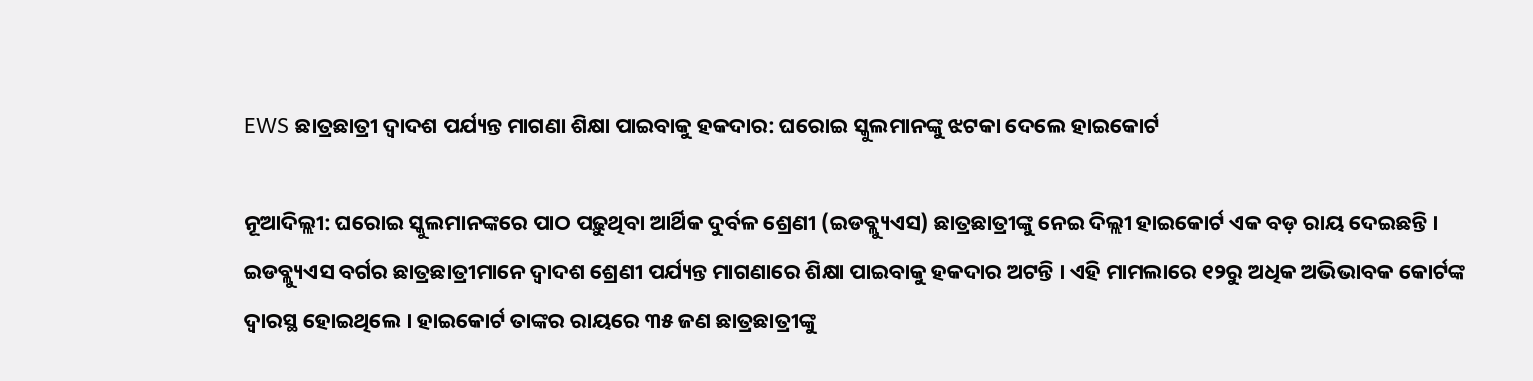EWS ଛାତ୍ରଛାତ୍ରୀ ଦ୍ୱାଦଶ ପର୍ଯ୍ୟନ୍ତ ମାଗଣା ଶିକ୍ଷା ପାଇବାକୁ ହକଦାର: ଘରୋଇ ସ୍କୁଲମାନଙ୍କୁ ଝଟକା ଦେଲେ ହାଇକୋର୍ଟ

ନୂଆଦିଲ୍ଲୀ: ଘରୋଇ ସ୍କୁଲମାନଙ୍କରେ ପାଠ ପଢ଼ୁଥିବା ଆର୍ଥିକ ଦୁର୍ବଳ ଶ୍ରେଣୀ (ଇଡବ୍ଲ୍ୟୁଏସ) ଛାତ୍ରଛାତ୍ରୀଙ୍କୁ ନେଇ ଦିଲ୍ଲୀ ହାଇକୋର୍ଟ ଏକ ବଡ଼ ରାୟ ଦେଇଛନ୍ତି । ଇଡବ୍ଲ୍ୟୁଏସ ବର୍ଗର ଛାତ୍ରଛାତ୍ରୀମାନେ ଦ୍ୱାଦଶ ଶ୍ରେଣୀ ପର୍ଯ୍ୟନ୍ତ ମାଗଣାରେ ଶିକ୍ଷା ପାଇବାକୁ ହକଦାର ଅଟନ୍ତି । ଏହି ମାମଲାରେ ୧୨ରୁ ଅଧିକ ଅଭିଭାବକ କୋର୍ଟଙ୍କ ଦ୍ୱାରସ୍ଥ ହୋଇଥିଲେ । ହାଇକୋର୍ଟ ତାଙ୍କର ରାୟରେ ୩୫ ଜଣ ଛାତ୍ରଛାତ୍ରୀଙ୍କୁ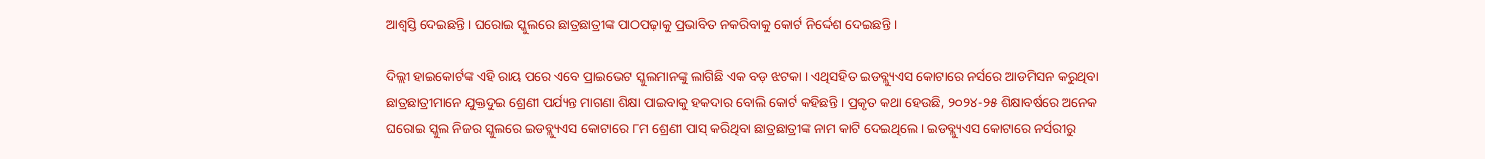ଆଶ୍ୱସ୍ତି ଦେଇଛନ୍ତି । ଘରୋଇ ସ୍କୁଲରେ ଛାତ୍ରଛାତ୍ରୀଙ୍କ ପାଠପଢ଼ାକୁ ପ୍ରଭାବିତ ନକରିବାକୁ କୋର୍ଟ ନିର୍ଦ୍ଦେଶ ଦେଇଛନ୍ତି ।

ଦିଲ୍ଲୀ ହାଇକୋର୍ଟଙ୍କ ଏହି ରାୟ ପରେ ଏବେ ପ୍ରାଇଭେଟ ସ୍କୁଲମାନଙ୍କୁ ଲାଗିଛି ଏକ ବଡ଼ ଝଟକା । ଏଥିସହିତ ଇଡବ୍ଲ୍ୟୁଏସ କୋଟାରେ ନର୍ସରେ ଆଡମିସନ କରୁଥିବା ଛାତ୍ରଛାତ୍ରୀମାନେ ଯୁକ୍ତଦୁଇ ଶ୍ରେଣୀ ପର୍ଯ୍ୟନ୍ତ ମାଗଣା ଶିକ୍ଷା ପାଇବାକୁ ହକଦାର ବୋଲି କୋର୍ଟ କହିଛନ୍ତି । ପ୍ରକୃତ କଥା ହେଉଛି, ୨୦୨୪-୨୫ ଶିକ୍ଷାବର୍ଷରେ ଅନେକ ଘରୋଇ ସ୍କୁଲ ନିଜର ସ୍କୁଲରେ ଇଡବ୍ଲ୍ୟୁଏସ କୋଟାରେ ୮ମ ଶ୍ରେଣୀ ପାସ୍ କରିଥିବା ଛାତ୍ରଛାତ୍ରୀଙ୍କ ନାମ କାଟି ଦେଇଥିଲେ । ଇଡବ୍ଲ୍ୟୁଏସ କୋଟାରେ ନର୍ସରୀରୁ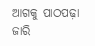ଆଗକୁ ପାଠପଢ଼ା ଜାରି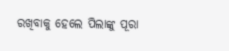ରଖିବାକୁ ହେଲେ ପିଲାଙ୍କୁ ପୂରା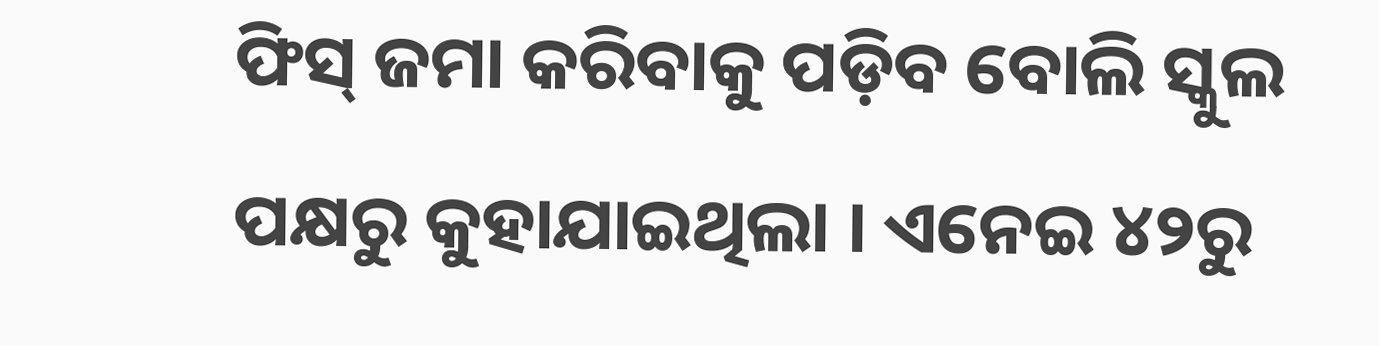ଫିସ୍ ଜମା କରିବାକୁ ପଡ଼ିବ ବୋଲି ସ୍କୁଲ ପକ୍ଷରୁ କୁହାଯାଇଥିଲା । ଏନେଇ ୪୨ରୁ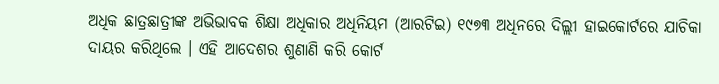ଅଧିକ ଛାତ୍ରଛାତ୍ରୀଙ୍କ ଅଭିଭାବକ ଶିକ୍ଷା ଅଧିକାର ଅଧିନିୟମ (ଆରଟିଇ) ୧୯୭୩ ଅଧିନରେ ଦିଲ୍ଲୀ ହାଇକୋର୍ଟରେ ଯାଚିକା ଦାୟର କରିଥିଲେ । ଏହି ଆଦେଶର ଶୁଣାଣି କରି କୋର୍ଟ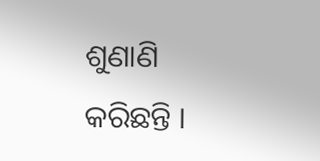ଶୁଣାଣି କରିଛନ୍ତି ।